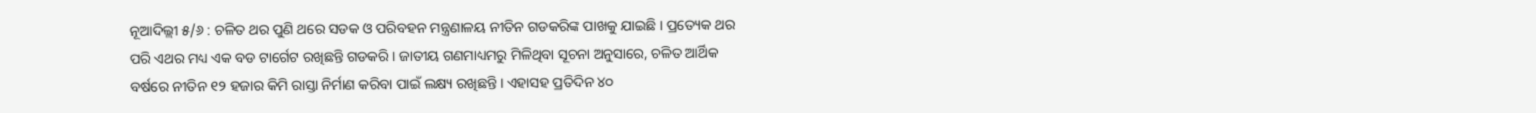ନୂଆଦିଲ୍ଲୀ ୫/୬ : ଚଳିତ ଥର ପୁଣି ଥରେ ସଡକ ଓ ପରିବହନ ମନ୍ତ୍ରଣାଳୟ ନୀତିନ ଗଡକରିଙ୍କ ପାଖକୁ ଯାଇଛି । ପ୍ରତ୍ୟେକ ଥର ପରି ଏଥର ମଧ୍ୟ ଏକ ବଡ ଟାର୍ଗେଟ ରଖିଛନ୍ତି ଗଡକରି । ଜାତୀୟ ଗଣମାଧ୍ୟମରୁ ମିଳିଥିବା ସୂଚନା ଅନୁସାରେ, ଚଳିତ ଆର୍ଥିକ ବର୍ଷରେ ନୀତିନ ୧୨ ହଜାର କିମି ରାସ୍ତା ନିର୍ମାଣ କରିବା ପାଇଁ ଲକ୍ଷ୍ୟ ରଖିଛନ୍ତି । ଏହାସହ ପ୍ରତିଦିନ ୪୦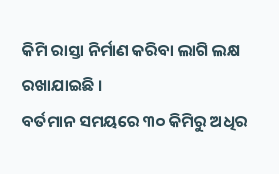କିମି ରାସ୍ତା ନିର୍ମାଣ କରିବା ଲାଗି ଲକ୍ଷ ରଖାଯାଇଛି ।
ବର୍ତମାନ ସମୟରେ ୩୦ କିମିରୁ ଅଧିର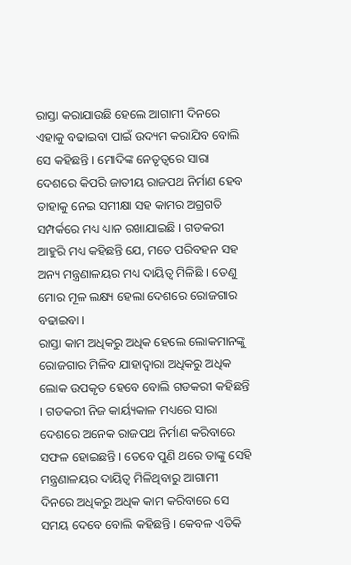ରାସ୍ତା କରାଯାଉଛି ହେଲେ ଆଗାମୀ ଦିନରେ ଏହାକୁ ବଢାଇବା ପାଇଁ ଉଦ୍ୟମ କରାଯିବ ବୋଲି ସେ କହିଛନ୍ତି । ମୋଦିଙ୍କ ନେତୃତ୍ୱରେ ସାରା ଦେଶରେ କିପରି ଜାତୀୟ ରାଜପଥ ନିର୍ମାଣ ହେବ ତାହାକୁ ନେଇ ସମୀକ୍ଷା ସହ କାମର ଅଗ୍ରଗତି ସମ୍ପର୍କରେ ମଧ୍ୟ ଧ୍ୟାନ ରଖାଯାଇଛି । ଗଡକରୀ ଆହୁରି ମଧ୍ୟ କହିଛନ୍ତି ଯେ, ମତେ ପରିବହନ ସହ ଅନ୍ୟ ମନ୍ତ୍ରଣାଳୟର ମଧ୍ୟ ଦାୟିତ୍ୱ ମିଳିଛି । ତେଣୁ ମୋର ମୂଳ ଲକ୍ଷ୍ୟ ହେଲା ଦେଶରେ ରୋଜଗାର ବଢାଇବା ।
ରାସ୍ତା କାମ ଅଧିକରୁ ଅଧିକ ହେଲେ ଲୋକମାନଙ୍କୁ ରୋଜଗାର ମିଳିବ ଯାହାଦ୍ୱାରା ଅଧିକରୁ ଅଧିକ ଲୋକ ଉପକୃତ ହେବେ ବୋଲି ଗଡକରୀ କହିଛନ୍ତି । ଗଡକରୀ ନିଜ କାର୍ୟ୍ୟକାଳ ମଧ୍ୟରେ ସାରା ଦେଶରେ ଅନେକ ରାଜପଥ ନିର୍ମାଣ କରିବାରେ ସଫଳ ହୋଇଛନ୍ତି । ତେବେ ପୁଣି ଥରେ ତାଙ୍କୁ ସେହି ମନ୍ତ୍ରଣାଳୟର ଦାୟିତ୍ୱ ମିଳିଥିବାରୁ ଆଗାମୀ ଦିନରେ ଅଧିକରୁ ଅଧିକ କାମ କରିବାରେ ସେ ସମୟ ଦେବେ ବୋଲି କହିଛନ୍ତି । କେବଳ ଏତିକି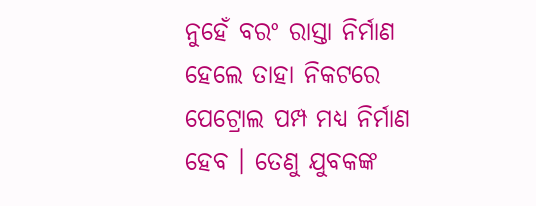ନୁହେଁ ବରଂ ରାସ୍ତା ନିର୍ମାଣ ହେଲେ ତାହା ନିକଟରେ ପେଟ୍ରୋଲ ପମ୍ପ ମଧ୍ୟ ନିର୍ମାଣ ହେବ । ତେଣୁ ଯୁବକଙ୍କ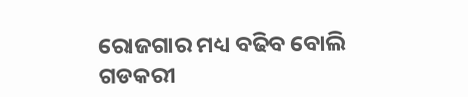ରୋଜଗାର ମଧ୍ୟ ବଢିବ ବୋଲି ଗଡକରୀ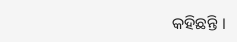କହିଛନ୍ତି ।